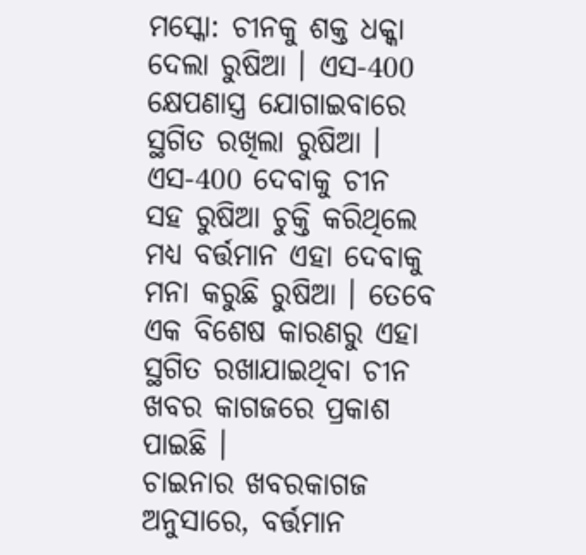ମସ୍କୋ: ଚୀନକୁ ଶକ୍ତ ଧକ୍କା ଦେଲା ରୁଷିଆ । ଏସ-400 କ୍ଷେପଣାସ୍ତ୍ର ଯୋଗାଇବାରେ ସ୍ଥଗିତ ରଖିଲା ରୁଷିଆ । ଏସ-400 ଦେବାକୁ ଚୀନ ସହ ରୁଷିଆ ଚୁକ୍ତି କରିଥିଲେ ମଧ୍ୟ ବର୍ତ୍ତମାନ ଏହା ଦେବାକୁ ମନା କରୁଛି ରୁଷିଆ । ତେବେ ଏକ ବିଶେଷ କାରଣରୁ ଏହା ସ୍ଥଗିତ ରଖାଯାଇଥିବା ଚୀନ ଖବର କାଗଜରେ ପ୍ରକାଶ ପାଇଛି ।
ଚାଇନାର ଖବରକାଗଜ ଅନୁସାରେ, ବର୍ତ୍ତମାନ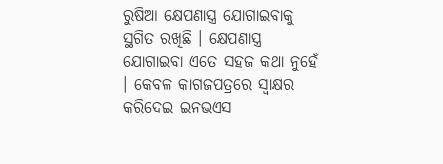ରୁଷିଆ କ୍ଷେପଣାସ୍ତ୍ର ଯୋଗାଇବାକୁ ସ୍ଥଗିତ ରଖିଛି । କ୍ଷେପଣାସ୍ତ୍ର ଯୋଗାଇବା ଏତେ ସହଜ କଥା ନୁହେଁ । କେବଳ କାଗଜପତ୍ରରେ ସ୍ବାକ୍ଷର କରିଦେଇ ଇନଭଏସ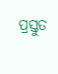ପ୍ରସ୍ତୁତ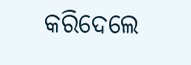କରିଦେଲେ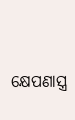କ୍ଷେପଣାସ୍ତ୍ର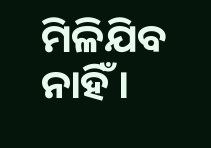ମିଳିଯିବ ନାହିଁ ।